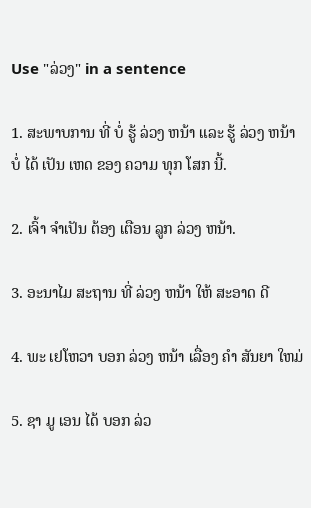Use "ລ່ວງ" in a sentence

1. ສະພາບການ ທີ່ ບໍ່ ຮູ້ ລ່ວງ ຫນ້າ ແລະ ຮູ້ ລ່ວງ ຫນ້າ ບໍ່ ໄດ້ ເປັນ ເຫດ ຂອງ ຄວາມ ທຸກ ໂສກ ນີ້.

2. ເຈົ້າ ຈໍາເປັນ ຕ້ອງ ເຕືອນ ລູກ ລ່ວງ ຫນ້າ.

3. ອະນາໄມ ສະຖານ ທີ່ ລ່ວງ ຫນ້າ ໃຫ້ ສະອາດ ດີ

4. ພະ ເຢໂຫວາ ບອກ ລ່ວງ ຫນ້າ ເລື່ອງ ຄໍາ ສັນຍາ ໃຫມ່

5. ຊາ ມູ ເອນ ໄດ້ ບອກ ລ່ວ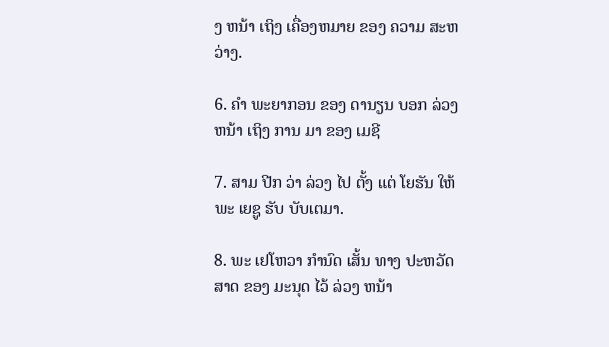ງ ຫນ້າ ເຖິງ ເຄື່ອງຫມາຍ ຂອງ ຄວາມ ສະຫວ່າງ.

6. ຄໍາ ພະຍາກອນ ຂອງ ດານຽນ ບອກ ລ່ວງ ຫນ້າ ເຖິງ ການ ມາ ຂອງ ເມຊີ

7. ສາມ ປີກ ວ່າ ລ່ວງ ໄປ ຕັ້ງ ແຕ່ ໂຍຮັນ ໃຫ້ ພະ ເຍຊູ ຮັບ ບັບເຕມາ.

8. ພະ ເຢໂຫວາ ກໍານົດ ເສັ້ນ ທາງ ປະຫວັດສາດ ຂອງ ມະນຸດ ໄວ້ ລ່ວງ ຫນ້າ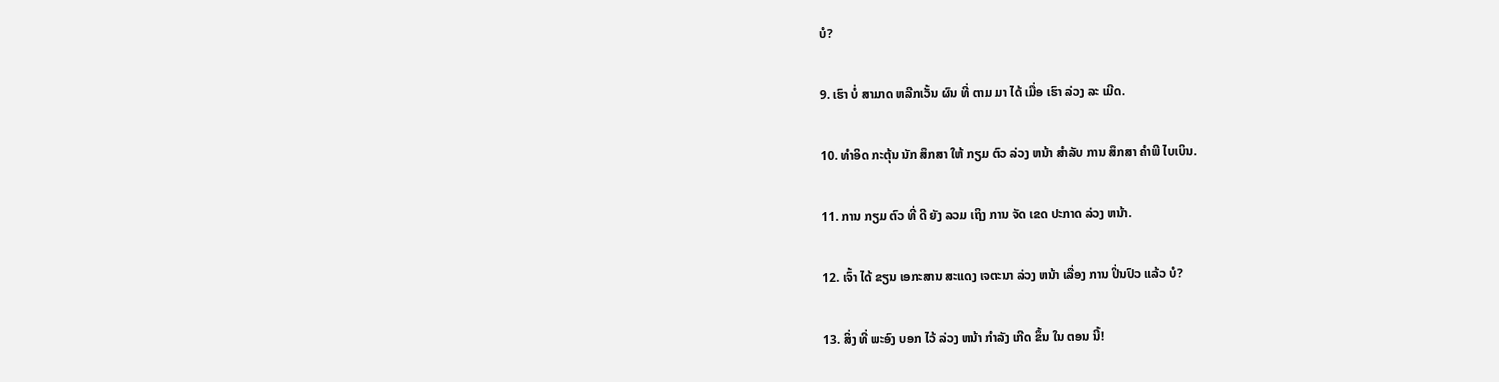ບໍ?

9. ເຮົາ ບໍ່ ສາມາດ ຫລີກເວັ້ນ ຜົນ ທີ່ ຕາມ ມາ ໄດ້ ເມື່ອ ເຮົາ ລ່ວງ ລະ ເມີດ.

10. ທໍາອິດ ກະຕຸ້ນ ນັກ ສຶກສາ ໃຫ້ ກຽມ ຕົວ ລ່ວງ ຫນ້າ ສໍາລັບ ການ ສຶກສາ ຄໍາພີ ໄບເບິນ.

11. ການ ກຽມ ຕົວ ທີ່ ດີ ຍັງ ລວມ ເຖິງ ການ ຈັດ ເຂດ ປະກາດ ລ່ວງ ຫນ້າ.

12. ເຈົ້າ ໄດ້ ຂຽນ ເອກະສານ ສະແດງ ເຈຕະນາ ລ່ວງ ຫນ້າ ເລື່ອງ ການ ປິ່ນປົວ ແລ້ວ ບໍ?

13. ສິ່ງ ທີ່ ພະອົງ ບອກ ໄວ້ ລ່ວງ ຫນ້າ ກໍາລັງ ເກີດ ຂຶ້ນ ໃນ ຕອນ ນີ້!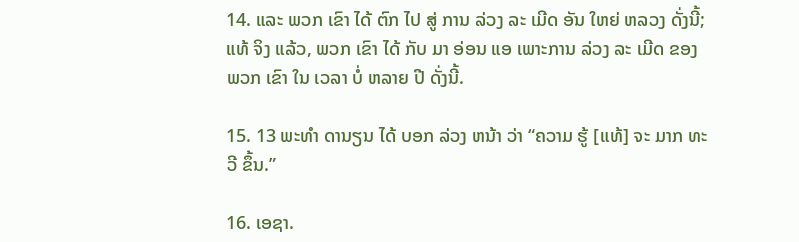14. ແລະ ພວກ ເຂົາ ໄດ້ ຕົກ ໄປ ສູ່ ການ ລ່ວງ ລະ ເມີດ ອັນ ໃຫຍ່ ຫລວງ ດັ່ງນີ້; ແທ້ ຈິງ ແລ້ວ, ພວກ ເຂົາ ໄດ້ ກັບ ມາ ອ່ອນ ແອ ເພາະການ ລ່ວງ ລະ ເມີດ ຂອງ ພວກ ເຂົາ ໃນ ເວລາ ບໍ່ ຫລາຍ ປີ ດັ່ງນີ້.

15. 13 ພະທໍາ ດານຽນ ໄດ້ ບອກ ລ່ວງ ຫນ້າ ວ່າ “ຄວາມ ຮູ້ [ແທ້] ຈະ ມາກ ທະວີ ຂຶ້ນ.”

16. ເອຊາ.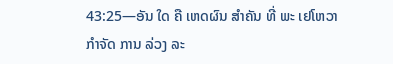43:25—ອັນ ໃດ ຄື ເຫດຜົນ ສໍາຄັນ ທີ່ ພະ ເຢໂຫວາ ກໍາຈັດ ການ ລ່ວງ ລະ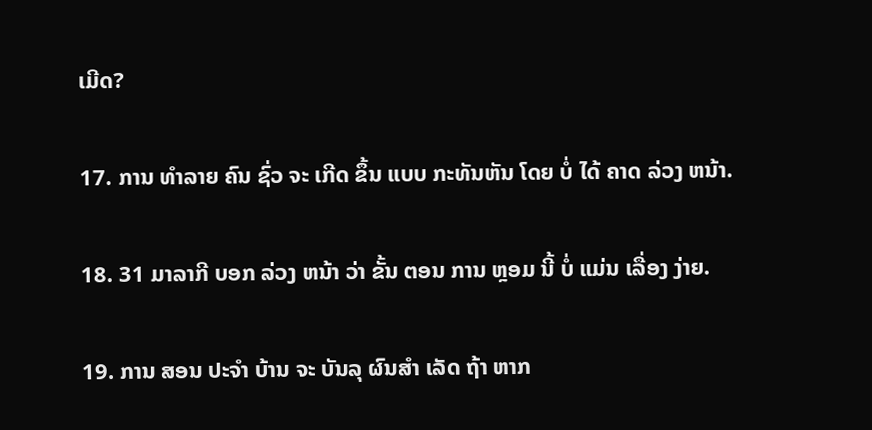ເມີດ?

17. ການ ທໍາລາຍ ຄົນ ຊົ່ວ ຈະ ເກີດ ຂຶ້ນ ແບບ ກະທັນຫັນ ໂດຍ ບໍ່ ໄດ້ ຄາດ ລ່ວງ ຫນ້າ.

18. 31 ມາລາກີ ບອກ ລ່ວງ ຫນ້າ ວ່າ ຂັ້ນ ຕອນ ການ ຫຼອມ ນີ້ ບໍ່ ແມ່ນ ເລື່ອງ ງ່າຍ.

19. ການ ສອນ ປະຈໍາ ບ້ານ ຈະ ບັນລຸ ຜົນສໍາ ເລັດ ຖ້າ ຫາກ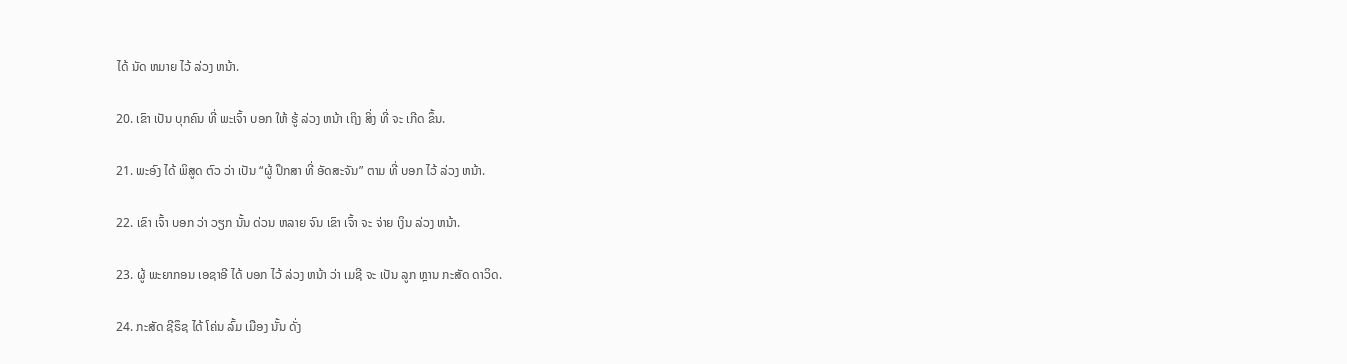ໄດ້ ນັດ ຫມາຍ ໄວ້ ລ່ວງ ຫນ້າ.

20. ເຂົາ ເປັນ ບຸກຄົນ ທີ່ ພະເຈົ້າ ບອກ ໃຫ້ ຮູ້ ລ່ວງ ຫນ້າ ເຖິງ ສິ່ງ ທີ່ ຈະ ເກີດ ຂຶ້ນ.

21. ພະອົງ ໄດ້ ພິສູດ ຕົວ ວ່າ ເປັນ “ຜູ້ ປຶກສາ ທີ່ ອັດສະຈັນ” ຕາມ ທີ່ ບອກ ໄວ້ ລ່ວງ ຫນ້າ.

22. ເຂົາ ເຈົ້າ ບອກ ວ່າ ວຽກ ນັ້ນ ດ່ວນ ຫລາຍ ຈົນ ເຂົາ ເຈົ້າ ຈະ ຈ່າຍ ເງິນ ລ່ວງ ຫນ້າ.

23. ຜູ້ ພະຍາກອນ ເອຊາອີ ໄດ້ ບອກ ໄວ້ ລ່ວງ ຫນ້າ ວ່າ ເມຊີ ຈະ ເປັນ ລູກ ຫຼານ ກະສັດ ດາວິດ.

24. ກະສັດ ຊີຣຶຊ ໄດ້ ໂຄ່ນ ລົ້ມ ເມືອງ ນັ້ນ ດັ່ງ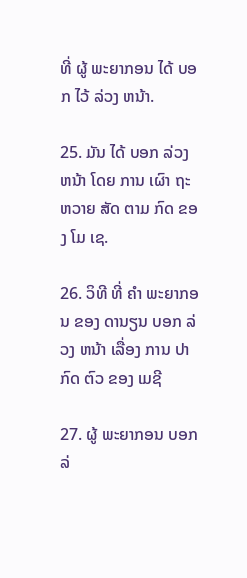ທີ່ ຜູ້ ພະຍາກອນ ໄດ້ ບອກ ໄວ້ ລ່ວງ ຫນ້າ.

25. ມັນ ໄດ້ ບອກ ລ່ວງ ຫນ້າ ໂດຍ ການ ເຜົາ ຖະຫວາຍ ສັດ ຕາມ ກົດ ຂອງ ໂມ ເຊ.

26. ວິທີ ທີ່ ຄໍາ ພະຍາກອນ ຂອງ ດານຽນ ບອກ ລ່ວງ ຫນ້າ ເລື່ອງ ການ ປາກົດ ຕົວ ຂອງ ເມຊີ

27. ຜູ້ ພະຍາກອນ ບອກ ລ່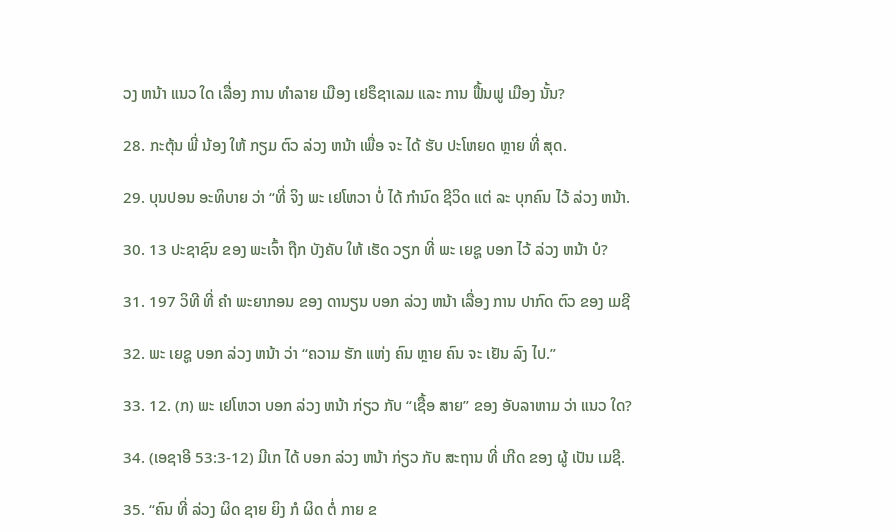ວງ ຫນ້າ ແນວ ໃດ ເລື່ອງ ການ ທໍາລາຍ ເມືອງ ເຢຣຶຊາເລມ ແລະ ການ ຟື້ນຟູ ເມືອງ ນັ້ນ?

28. ກະຕຸ້ນ ພີ່ ນ້ອງ ໃຫ້ ກຽມ ຕົວ ລ່ວງ ຫນ້າ ເພື່ອ ຈະ ໄດ້ ຮັບ ປະໂຫຍດ ຫຼາຍ ທີ່ ສຸດ.

29. ບຸນປອນ ອະທິບາຍ ວ່າ “ທີ່ ຈິງ ພະ ເຢໂຫວາ ບໍ່ ໄດ້ ກໍານົດ ຊີວິດ ແຕ່ ລະ ບຸກຄົນ ໄວ້ ລ່ວງ ຫນ້າ.

30. 13 ປະຊາຊົນ ຂອງ ພະເຈົ້າ ຖືກ ບັງຄັບ ໃຫ້ ເຮັດ ວຽກ ທີ່ ພະ ເຍຊູ ບອກ ໄວ້ ລ່ວງ ຫນ້າ ບໍ?

31. 197 ວິທີ ທີ່ ຄໍາ ພະຍາກອນ ຂອງ ດານຽນ ບອກ ລ່ວງ ຫນ້າ ເລື່ອງ ການ ປາກົດ ຕົວ ຂອງ ເມຊີ

32. ພະ ເຍຊູ ບອກ ລ່ວງ ຫນ້າ ວ່າ “ຄວາມ ຮັກ ແຫ່ງ ຄົນ ຫຼາຍ ຄົນ ຈະ ເຢັນ ລົງ ໄປ.”

33. 12. (ກ) ພະ ເຢໂຫວາ ບອກ ລ່ວງ ຫນ້າ ກ່ຽວ ກັບ “ເຊື້ອ ສາຍ” ຂອງ ອັບລາຫາມ ວ່າ ແນວ ໃດ?

34. (ເອຊາອີ 53:3-12) ມີເກ ໄດ້ ບອກ ລ່ວງ ຫນ້າ ກ່ຽວ ກັບ ສະຖານ ທີ່ ເກີດ ຂອງ ຜູ້ ເປັນ ເມຊີ.

35. “ຄົນ ທີ່ ລ່ວງ ຜິດ ຊາຍ ຍິງ ກໍ ຜິດ ຕໍ່ ກາຍ ຂ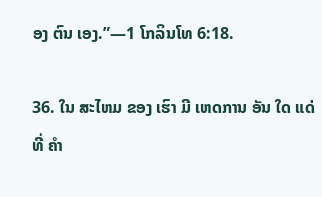ອງ ຕົນ ເອງ.”—1 ໂກລິນໂທ 6:18.

36. ໃນ ສະໄຫມ ຂອງ ເຮົາ ມີ ເຫດການ ອັນ ໃດ ແດ່ ທີ່ ຄໍາ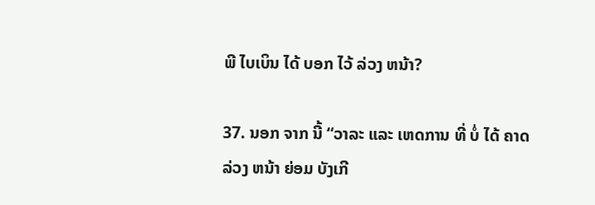ພີ ໄບເບິນ ໄດ້ ບອກ ໄວ້ ລ່ວງ ຫນ້າ?

37. ນອກ ຈາກ ນີ້ “ວາລະ ແລະ ເຫດການ ທີ່ ບໍ່ ໄດ້ ຄາດ ລ່ວງ ຫນ້າ ຍ່ອມ ບັງເກີ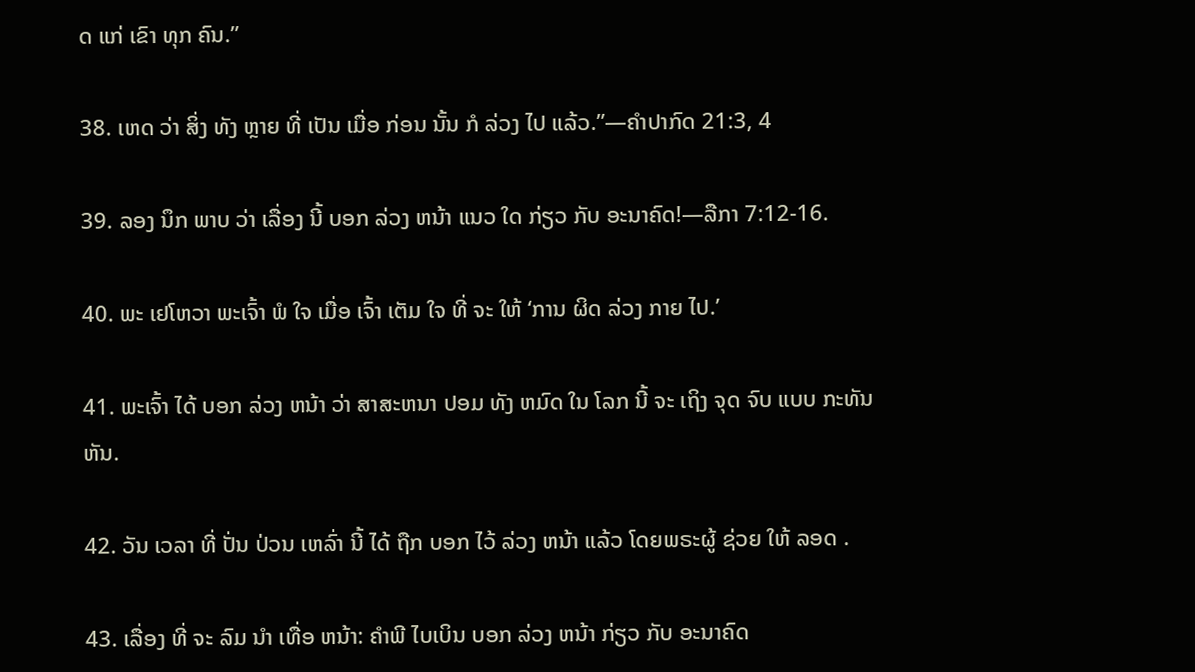ດ ແກ່ ເຂົາ ທຸກ ຄົນ.”

38. ເຫດ ວ່າ ສິ່ງ ທັງ ຫຼາຍ ທີ່ ເປັນ ເມື່ອ ກ່ອນ ນັ້ນ ກໍ ລ່ວງ ໄປ ແລ້ວ.”—ຄໍາປາກົດ 21:3, 4

39. ລອງ ນຶກ ພາບ ວ່າ ເລື່ອງ ນີ້ ບອກ ລ່ວງ ຫນ້າ ແນວ ໃດ ກ່ຽວ ກັບ ອະນາຄົດ!—ລືກາ 7:12-16.

40. ພະ ເຢໂຫວາ ພະເຈົ້າ ພໍ ໃຈ ເມື່ອ ເຈົ້າ ເຕັມ ໃຈ ທີ່ ຈະ ໃຫ້ ‘ການ ຜິດ ລ່ວງ ກາຍ ໄປ.’

41. ພະເຈົ້າ ໄດ້ ບອກ ລ່ວງ ຫນ້າ ວ່າ ສາສະຫນາ ປອມ ທັງ ຫມົດ ໃນ ໂລກ ນີ້ ຈະ ເຖິງ ຈຸດ ຈົບ ແບບ ກະທັນຫັນ.

42. ວັນ ເວລາ ທີ່ ປັ່ນ ປ່ວນ ເຫລົ່າ ນີ້ ໄດ້ ຖືກ ບອກ ໄວ້ ລ່ວງ ຫນ້າ ແລ້ວ ໂດຍພຣະຜູ້ ຊ່ວຍ ໃຫ້ ລອດ .

43. ເລື່ອງ ທີ່ ຈະ ລົມ ນໍາ ເທື່ອ ຫນ້າ: ຄໍາພີ ໄບເບິນ ບອກ ລ່ວງ ຫນ້າ ກ່ຽວ ກັບ ອະນາຄົດ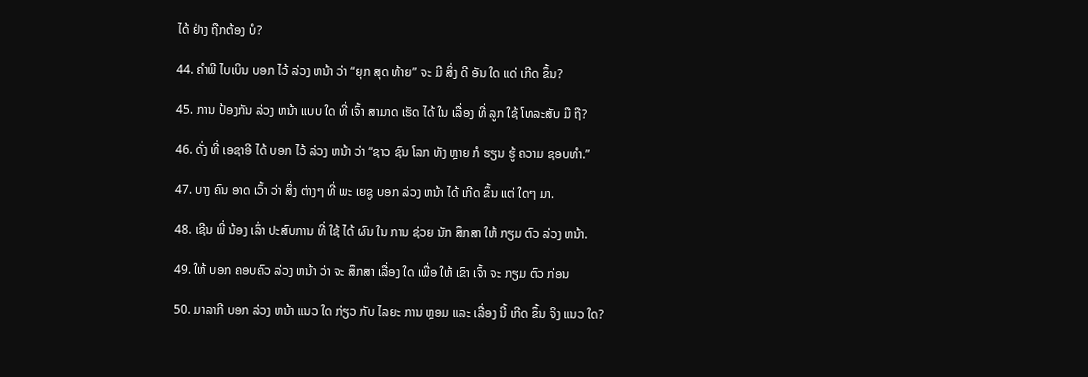ໄດ້ ຢ່າງ ຖືກຕ້ອງ ບໍ?

44. ຄໍາພີ ໄບເບິນ ບອກ ໄວ້ ລ່ວງ ຫນ້າ ວ່າ “ຍຸກ ສຸດ ທ້າຍ” ຈະ ມີ ສິ່ງ ດີ ອັນ ໃດ ແດ່ ເກີດ ຂຶ້ນ?

45. ການ ປ້ອງກັນ ລ່ວງ ຫນ້າ ແບບ ໃດ ທີ່ ເຈົ້າ ສາມາດ ເຮັດ ໄດ້ ໃນ ເລື່ອງ ທີ່ ລູກ ໃຊ້ ໂທລະສັບ ມື ຖື?

46. ດັ່ງ ທີ່ ເອຊາອີ ໄດ້ ບອກ ໄວ້ ລ່ວງ ຫນ້າ ວ່າ “ຊາວ ຊົນ ໂລກ ທັງ ຫຼາຍ ກໍ ຮຽນ ຮູ້ ຄວາມ ຊອບທໍາ.”

47. ບາງ ຄົນ ອາດ ເວົ້າ ວ່າ ສິ່ງ ຕ່າງໆ ທີ່ ພະ ເຍຊູ ບອກ ລ່ວງ ຫນ້າ ໄດ້ ເກີດ ຂຶ້ນ ແຕ່ ໃດໆ ມາ.

48. ເຊີນ ພີ່ ນ້ອງ ເລົ່າ ປະສົບການ ທີ່ ໃຊ້ ໄດ້ ຜົນ ໃນ ການ ຊ່ວຍ ນັກ ສຶກສາ ໃຫ້ ກຽມ ຕົວ ລ່ວງ ຫນ້າ.

49. ໃຫ້ ບອກ ຄອບຄົວ ລ່ວງ ຫນ້າ ວ່າ ຈະ ສຶກສາ ເລື່ອງ ໃດ ເພື່ອ ໃຫ້ ເຂົາ ເຈົ້າ ຈະ ກຽມ ຕົວ ກ່ອນ

50. ມາລາກີ ບອກ ລ່ວງ ຫນ້າ ແນວ ໃດ ກ່ຽວ ກັບ ໄລຍະ ການ ຫຼອມ ແລະ ເລື່ອງ ນີ້ ເກີດ ຂຶ້ນ ຈິງ ແນວ ໃດ?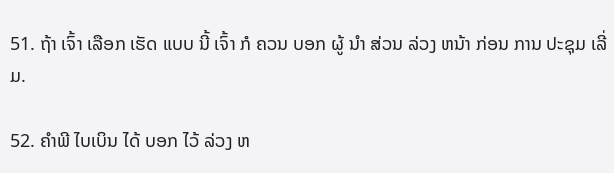51. ຖ້າ ເຈົ້າ ເລືອກ ເຮັດ ແບບ ນີ້ ເຈົ້າ ກໍ ຄວນ ບອກ ຜູ້ ນໍາ ສ່ວນ ລ່ວງ ຫນ້າ ກ່ອນ ການ ປະຊຸມ ເລີ່ມ.

52. ຄໍາພີ ໄບເບິນ ໄດ້ ບອກ ໄວ້ ລ່ວງ ຫ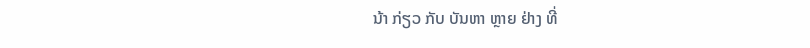ນ້າ ກ່ຽວ ກັບ ບັນຫາ ຫຼາຍ ຢ່າງ ທີ່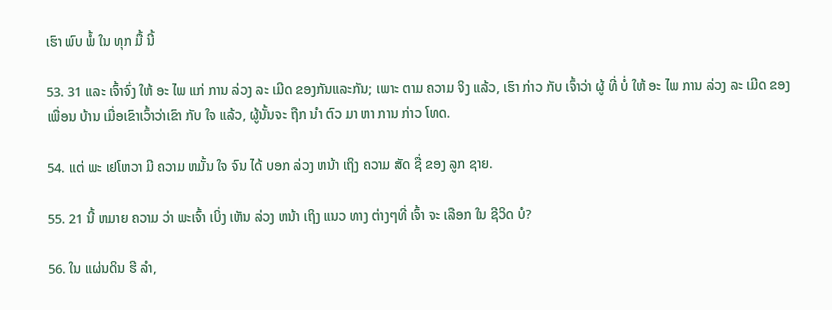ເຮົາ ພົບ ພໍ້ ໃນ ທຸກ ມື້ ນີ້

53. 31 ແລະ ເຈົ້າຈົ່ງ ໃຫ້ ອະ ໄພ ແກ່ ການ ລ່ວງ ລະ ເມີດ ຂອງກັນແລະກັນ; ເພາະ ຕາມ ຄວາມ ຈິງ ແລ້ວ, ເຮົາ ກ່າວ ກັບ ເຈົ້າວ່າ ຜູ້ ທີ່ ບໍ່ ໃຫ້ ອະ ໄພ ການ ລ່ວງ ລະ ເມີດ ຂອງ ເພື່ອນ ບ້ານ ເມື່ອເຂົາເວົ້າວ່າເຂົາ ກັບ ໃຈ ແລ້ວ, ຜູ້ນັ້ນຈະ ຖືກ ນໍາ ຕົວ ມາ ຫາ ການ ກ່າວ ໂທດ.

54. ແຕ່ ພະ ເຢໂຫວາ ມີ ຄວາມ ຫມັ້ນ ໃຈ ຈົນ ໄດ້ ບອກ ລ່ວງ ຫນ້າ ເຖິງ ຄວາມ ສັດ ຊື່ ຂອງ ລູກ ຊາຍ.

55. 21 ນີ້ ຫມາຍ ຄວາມ ວ່າ ພະເຈົ້າ ເບິ່ງ ເຫັນ ລ່ວງ ຫນ້າ ເຖິງ ແນວ ທາງ ຕ່າງໆທີ່ ເຈົ້າ ຈະ ເລືອກ ໃນ ຊີວິດ ບໍ?

56. ໃນ ແຜ່ນດິນ ຮີ ລໍາ,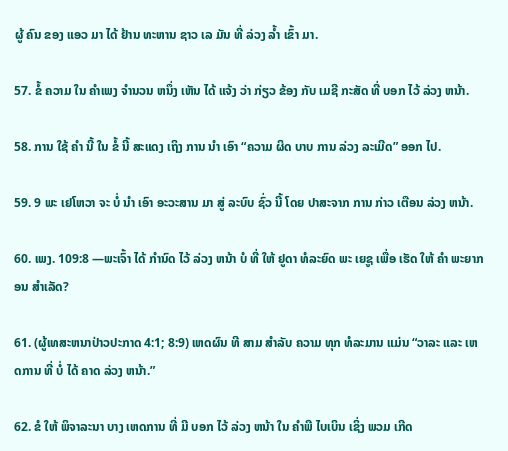ຜູ້ ຄົນ ຂອງ ແອວ ມາ ໄດ້ ຢ້ານ ທະຫານ ຊາວ ເລ ມັນ ທີ່ ລ່ວງ ລ້ຳ ເຂົ້າ ມາ.

57. ຂໍ້ ຄວາມ ໃນ ຄໍາເພງ ຈໍານວນ ຫນຶ່ງ ເຫັນ ໄດ້ ແຈ້ງ ວ່າ ກ່ຽວ ຂ້ອງ ກັບ ເມຊີ ກະສັດ ທີ່ ບອກ ໄວ້ ລ່ວງ ຫນ້າ.

58. ການ ໃຊ້ ຄໍາ ນີ້ ໃນ ຂໍ້ ນີ້ ສະແດງ ເຖິງ ການ ນໍາ ເອົາ “ຄວາມ ຜິດ ບາບ ການ ລ່ວງ ລະເມີດ” ອອກ ໄປ.

59. 9 ພະ ເຢໂຫວາ ຈະ ບໍ່ ນໍາ ເອົາ ອະວະສານ ມາ ສູ່ ລະບົບ ຊົ່ວ ນີ້ ໂດຍ ປາສະຈາກ ການ ກ່າວ ເຕືອນ ລ່ວງ ຫນ້າ.

60. ເພງ. 109:8 —ພະເຈົ້າ ໄດ້ ກໍານົດ ໄວ້ ລ່ວງ ຫນ້າ ບໍ ທີ່ ໃຫ້ ຢູດາ ທໍລະຍົດ ພະ ເຍຊູ ເພື່ອ ເຮັດ ໃຫ້ ຄໍາ ພະຍາກອນ ສໍາເລັດ?

61. (ຜູ້ເທສະຫນາປ່າວປະກາດ 4:1; 8:9) ເຫດຜົນ ທີ ສາມ ສໍາລັບ ຄວາມ ທຸກ ທໍລະມານ ແມ່ນ “ວາລະ ແລະ ເຫດການ ທີ່ ບໍ່ ໄດ້ ຄາດ ລ່ວງ ຫນ້າ.”

62. ຂໍ ໃຫ້ ພິຈາລະນາ ບາງ ເຫດການ ທີ່ ມີ ບອກ ໄວ້ ລ່ວງ ຫນ້າ ໃນ ຄໍາພີ ໄບເບິນ ເຊິ່ງ ພວມ ເກີດ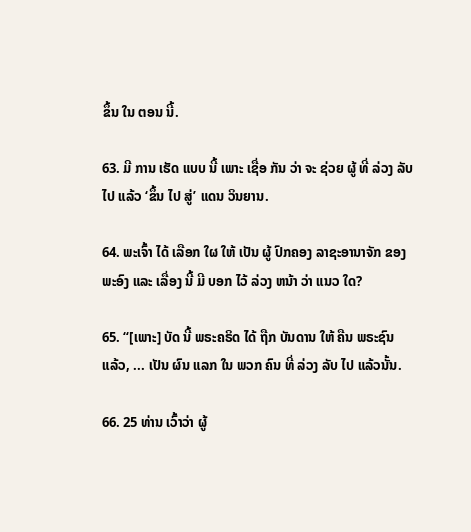ຂຶ້ນ ໃນ ຕອນ ນີ້.

63. ມີ ການ ເຮັດ ແບບ ນີ້ ເພາະ ເຊື່ອ ກັນ ວ່າ ຈະ ຊ່ວຍ ຜູ້ ທີ່ ລ່ວງ ລັບ ໄປ ແລ້ວ ‘ຂຶ້ນ ໄປ ສູ່’ ແດນ ວິນຍານ.

64. ພະເຈົ້າ ໄດ້ ເລືອກ ໃຜ ໃຫ້ ເປັນ ຜູ້ ປົກຄອງ ລາຊະອານາຈັກ ຂອງ ພະອົງ ແລະ ເລື່ອງ ນີ້ ມີ ບອກ ໄວ້ ລ່ວງ ຫນ້າ ວ່າ ແນວ ໃດ?

65. “[ເພາະ] ບັດ ນີ້ ພຣະຄຣິດ ໄດ້ ຖືກ ບັນດານ ໃຫ້ ຄືນ ພຣະຊົນ ແລ້ວ, ... ເປັນ ຜົນ ແລກ ໃນ ພວກ ຄົນ ທີ່ ລ່ວງ ລັບ ໄປ ແລ້ວນັ້ນ.

66. 25 ທ່ານ ເວົ້າວ່າ ຜູ້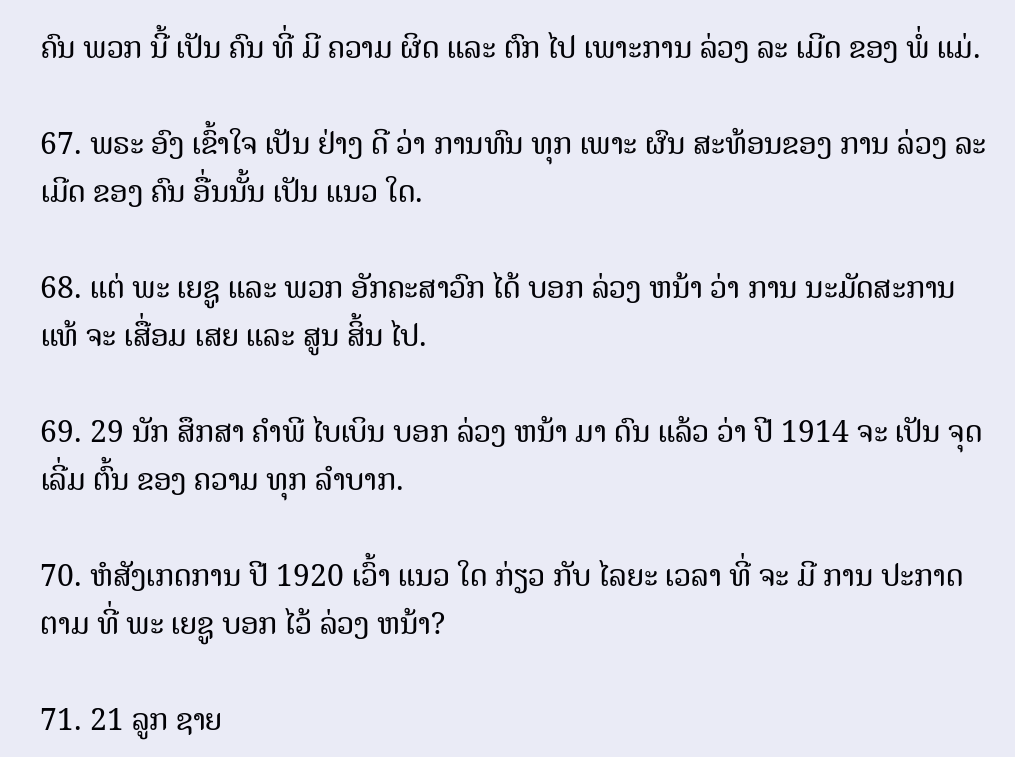ຄົນ ພວກ ນີ້ ເປັນ ຄົນ ທີ່ ມີ ຄວາມ ຜິດ ແລະ ຕົກ ໄປ ເພາະການ ລ່ວງ ລະ ເມີດ ຂອງ ພໍ່ ແມ່.

67. ພຣະ ອົງ ເຂົ້າໃຈ ເປັນ ຢ່າງ ດີ ວ່າ ການທົນ ທຸກ ເພາະ ຜົນ ສະທ້ອນຂອງ ການ ລ່ວງ ລະເມີດ ຂອງ ຄົນ ອື່ນນັ້ນ ເປັນ ແນວ ໃດ.

68. ແຕ່ ພະ ເຍຊູ ແລະ ພວກ ອັກຄະສາວົກ ໄດ້ ບອກ ລ່ວງ ຫນ້າ ວ່າ ການ ນະມັດສະການ ແທ້ ຈະ ເສື່ອມ ເສຍ ແລະ ສູນ ສິ້ນ ໄປ.

69. 29 ນັກ ສຶກສາ ຄໍາພີ ໄບເບິນ ບອກ ລ່ວງ ຫນ້າ ມາ ດົນ ແລ້ວ ວ່າ ປີ 1914 ຈະ ເປັນ ຈຸດ ເລີ່ມ ຕົ້ນ ຂອງ ຄວາມ ທຸກ ລໍາບາກ.

70. ຫໍສັງເກດການ ປີ 1920 ເວົ້າ ແນວ ໃດ ກ່ຽວ ກັບ ໄລຍະ ເວລາ ທີ່ ຈະ ມີ ການ ປະກາດ ຕາມ ທີ່ ພະ ເຍຊູ ບອກ ໄວ້ ລ່ວງ ຫນ້າ?

71. 21 ລູກ ຊາຍ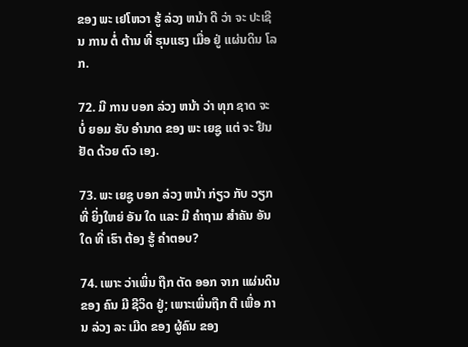ຂອງ ພະ ເຢໂຫວາ ຮູ້ ລ່ວງ ຫນ້າ ດີ ວ່າ ຈະ ປະເຊີນ ການ ຕໍ່ ຕ້ານ ທີ່ ຮຸນແຮງ ເມື່ອ ຢູ່ ແຜ່ນດິນ ໂລກ.

72. ມີ ການ ບອກ ລ່ວງ ຫນ້າ ວ່າ ທຸກ ຊາດ ຈະ ບໍ່ ຍອມ ຮັບ ອໍານາດ ຂອງ ພະ ເຍຊູ ແຕ່ ຈະ ຢືນຢັດ ດ້ວຍ ຕົວ ເອງ.

73. ພະ ເຍຊູ ບອກ ລ່ວງ ຫນ້າ ກ່ຽວ ກັບ ວຽກ ທີ່ ຍິ່ງໃຫຍ່ ອັນ ໃດ ແລະ ມີ ຄໍາຖາມ ສໍາຄັນ ອັນ ໃດ ທີ່ ເຮົາ ຕ້ອງ ຮູ້ ຄໍາຕອບ?

74. ເພາະ ວ່າເພິ່ນ ຖືກ ຕັດ ອອກ ຈາກ ແຜ່ນດິນ ຂອງ ຄົນ ມີ ຊີວິດ ຢູ່; ເພາະເພິ່ນຖືກ ຕີ ເພື່ອ ການ ລ່ວງ ລະ ເມີດ ຂອງ ຜູ້ຄົນ ຂອງ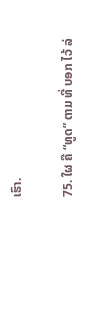ເຮົາ.

75. ໃຜ ຄື “ທູດ” ຕາມ ທີ່ ບອກ ໄວ້ ລ່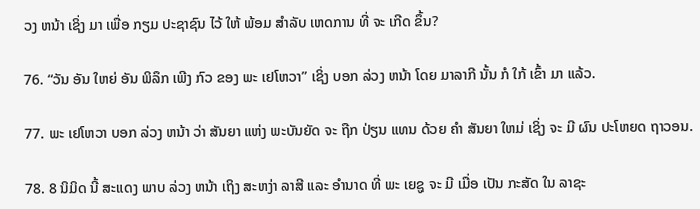ວງ ຫນ້າ ເຊິ່ງ ມາ ເພື່ອ ກຽມ ປະຊາຊົນ ໄວ້ ໃຫ້ ພ້ອມ ສໍາລັບ ເຫດການ ທີ່ ຈະ ເກີດ ຂຶ້ນ?

76. “ວັນ ອັນ ໃຫຍ່ ອັນ ພິລຶກ ເພີງ ກົວ ຂອງ ພະ ເຢໂຫວາ” ເຊິ່ງ ບອກ ລ່ວງ ຫນ້າ ໂດຍ ມາລາກີ ນັ້ນ ກໍ ໃກ້ ເຂົ້າ ມາ ແລ້ວ.

77. ພະ ເຢໂຫວາ ບອກ ລ່ວງ ຫນ້າ ວ່າ ສັນຍາ ແຫ່ງ ພະບັນຍັດ ຈະ ຖືກ ປ່ຽນ ແທນ ດ້ວຍ ຄໍາ ສັນຍາ ໃຫມ່ ເຊິ່ງ ຈະ ມີ ຜົນ ປະໂຫຍດ ຖາວອນ.

78. 8 ນິມິດ ນີ້ ສະແດງ ພາບ ລ່ວງ ຫນ້າ ເຖິງ ສະຫງ່າ ລາສີ ແລະ ອໍານາດ ທີ່ ພະ ເຍຊູ ຈະ ມີ ເມື່ອ ເປັນ ກະສັດ ໃນ ລາຊະ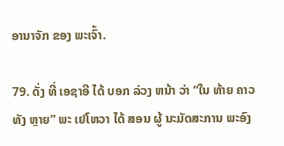ອານາຈັກ ຂອງ ພະເຈົ້າ.

79. ດັ່ງ ທີ່ ເອຊາອີ ໄດ້ ບອກ ລ່ວງ ຫນ້າ ວ່າ “ໃນ ທ້າຍ ຄາວ ທັງ ຫຼາຍ” ພະ ເຢໂຫວາ ໄດ້ ສອນ ຜູ້ ນະມັດສະການ ພະອົງ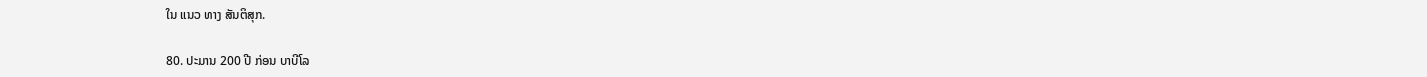ໃນ ແນວ ທາງ ສັນຕິສຸກ.

80. ປະມານ 200 ປີ ກ່ອນ ບາບີໂລ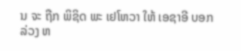ນ ຈະ ຖືກ ພິຊິດ ພະ ເຢໂຫວາ ໃຫ້ ເອຊາອີ ບອກ ລ່ວງ ຫ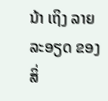ນ້າ ເຖິງ ລາຍ ລະອຽດ ຂອງ ສິ່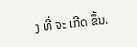ງ ທີ່ ຈະ ເກີດ ຂຶ້ນ.